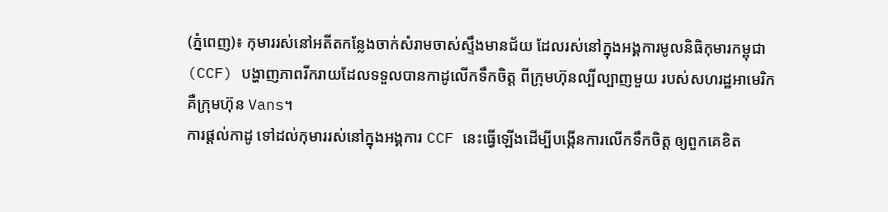(ភ្នំពេញ)៖ កុមាររស់នៅអតីតកន្លែងចាក់សំរាមចាស់ស្ទឹងមានជ័យ ដែលរស់នៅក្នុងអង្គការមូលនិធិកុមារកម្ពុជា (CCF) បង្ហាញភាពរីករាយដែលទទួលបានកាដូលើកទឹកចិត្ត ពីក្រុមហ៊ុនល្បីល្បាញមួយ របស់សហរដ្ឋអាមេរិក គឺក្រុមហ៊ុន Vans។
ការផ្ដល់កាដូ ទៅដល់កុមាររស់នៅក្នុងអង្គការ CCF នេះធ្វើឡើងដើម្បីបង្កើនការលើកទឹកចិត្ត ឲ្យពួកគេខិត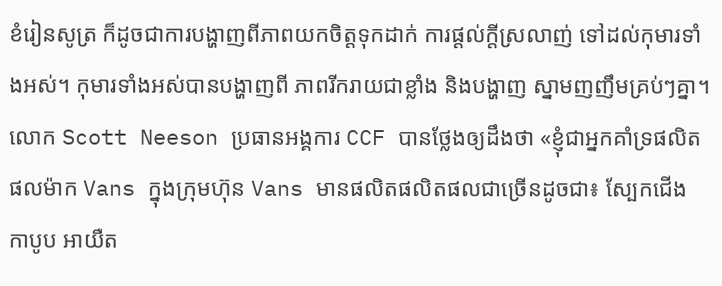ខំរៀនសូត្រ ក៏ដូចជាការបង្ហាញពីភាពយកចិត្តទុកដាក់ ការផ្ដល់ក្ដីស្រលាញ់ ទៅដល់កុមារទាំងអស់។ កុមារទាំងអស់បានបង្ហាញពី ភាពរីករាយជាខ្លាំង និងបង្ហាញ ស្នាមញញឹមគ្រប់ៗគ្នា។
លោក Scott Neeson ប្រធានអង្គការ CCF បានថ្លែងឲ្យដឹងថា «ខ្ញុំជាអ្នកគាំទ្រផលិតផលម៉ាក Vans ក្នុងក្រុមហ៊ុន Vans មានផលិតផលិតផលជាច្រើនដូចជា៖ ស្បែកជើង កាបូប អាយឺត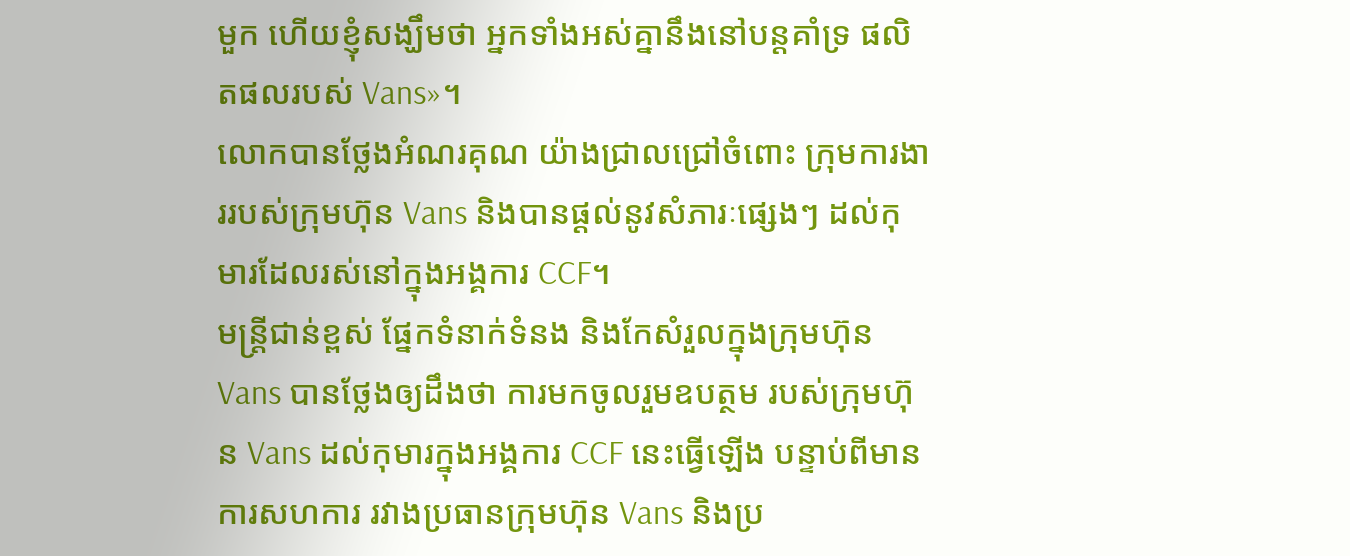មួក ហើយខ្ញុំសង្ឃឹមថា អ្នកទាំងអស់គ្នានឹងនៅបន្ដគាំទ្រ ផលិតផលរបស់ Vans»។
លោកបានថ្លែងអំណរគុណ យ៉ាងជ្រាលជ្រៅចំពោះ ក្រុមការងាររបស់ក្រុមហ៊ុន Vans និងបានផ្ដល់នូវសំភារៈផ្សេងៗ ដល់កុមារដែលរស់នៅក្នុងអង្គការ CCF។
មន្ដ្រីជាន់ខ្ពស់ ផ្នែកទំនាក់ទំនង និងកែសំរួលក្នុងក្រុមហ៊ុន Vans បានថ្លែងឲ្យដឹងថា ការមកចូលរួមឧបត្ថម របស់ក្រុមហ៊ុន Vans ដល់កុមារក្នុងអង្គការ CCF នេះធ្វើឡើង បន្ទាប់ពីមានការសហការ រវាងប្រធានក្រុមហ៊ុន Vans និងប្រ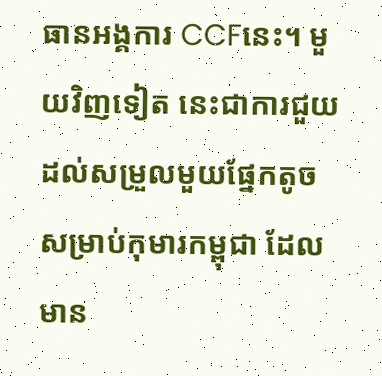ធានអង្គការ CCFនេះ។ មួយវិញទៀត នេះជាការជួយដល់សម្រួលមួយផ្នែកតូច សម្រាប់កុមារកម្ពុជា ដែលមាន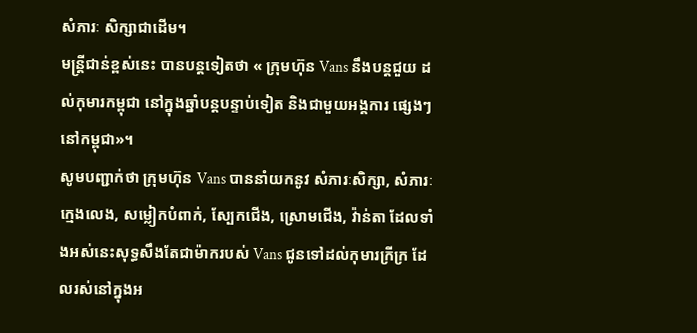សំភារៈ សិក្សាជាដើម។
មន្រ្ដីជាន់ខ្ពស់នេះ បានបន្ដទៀតថា « ក្រុមហ៊ុន Vans នឹងបន្ដជួយ ដល់កុមារកម្ពុជា នៅក្នុងឆ្នាំបន្ដបន្ទាប់ទៀត និងជាមួយអង្គការ ផ្សេងៗនៅកម្ពុជា»។
សូមបញ្ជាក់ថា ក្រុមហ៊ុន Vans បាននាំយកនូវ សំភារៈសិក្សា, សំភារៈក្មេងលេង, សម្លៀកបំពាក់, ស្បែកជើង, ស្រោមជើង, វ៉ាន់តា ដែលទាំងអស់នេះសុទ្ធសឹងតែជាម៉ាករបស់ Vans ជូនទៅដល់កុមារក្រីក្រ ដែលរស់នៅក្នុងអ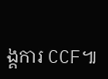ង្គការ CCF៕